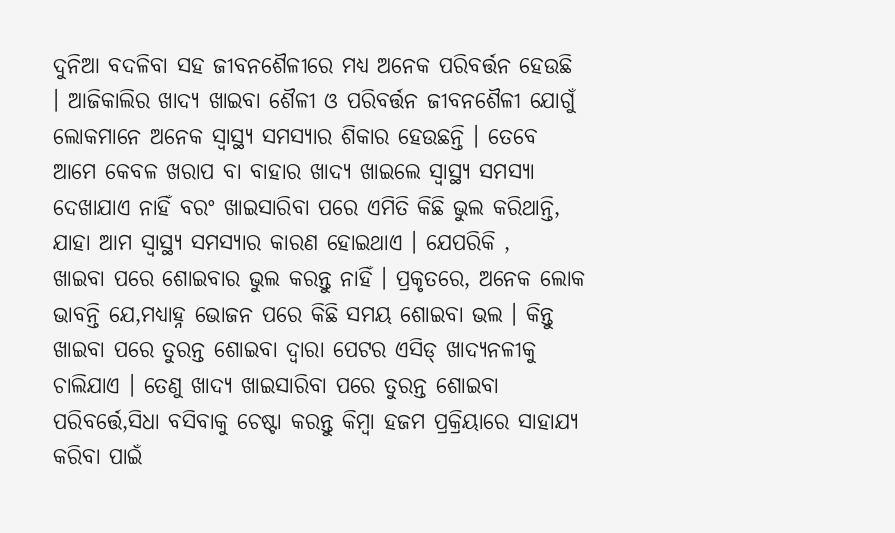ଦୁନିଆ ବଦଳିବା ସହ ଜୀବନଶୈଳୀରେ ମଧ୍ୟ ଅନେକ ପରିବର୍ତ୍ତନ ହେଉଛି । ଆଜିକାଲିର ଖାଦ୍ୟ ଖାଇବା ଶୈଳୀ ଓ ପରିବର୍ତ୍ତନ ଜୀବନଶୈଳୀ ଯୋଗୁଁ ଲୋକମାନେ ଅନେକ ସ୍ୱାସ୍ଥ୍ୟ ସମସ୍ୟାର ଶିକାର ହେଉଛନ୍ତି । ତେବେ ଆମେ କେବଳ ଖରାପ ବା ବାହାର ଖାଦ୍ୟ ଖାଇଲେ ସ୍ବାସ୍ଥ୍ୟ ସମସ୍ୟା ଦେଖାଯାଏ ନାହିଁ ବରଂ ଖାଇସାରିବା ପରେ ଏମିତି କିଛି ଭୁଲ କରିଥାନ୍ତି, ଯାହା ଆମ ସ୍ବାସ୍ଥ୍ୟ ସମସ୍ୟାର କାରଣ ହୋଇଥାଏ । ଯେପରିକି ,
ଖାଇବା ପରେ ଶୋଇବାର ଭୁଲ କରନ୍ତୁ ନାହିଁ । ପ୍ରକୃତରେ, ଅନେକ ଲୋକ ଭାବନ୍ତି ଯେ,ମଧ୍ୟାହ୍ନ ଭୋଜନ ପରେ କିଛି ସମୟ ଶୋଇବା ଭଲ । କିନ୍ତୁ ଖାଇବା ପରେ ତୁରନ୍ତ ଶୋଇବା ଦ୍ୱାରା ପେଟର ଏସିଡ୍ ଖାଦ୍ୟନଳୀକୁ ଚାଲିଯାଏ । ତେଣୁ ଖାଦ୍ୟ ଖାଇସାରିବା ପରେ ତୁରନ୍ତ ଶୋଇବା ପରିବର୍ତ୍ତେ,ସିଧା ବସିବାକୁ ଚେଷ୍ଟା କରନ୍ତୁ କିମ୍ବା ହଜମ ପ୍ରକ୍ରିୟାରେ ସାହାଯ୍ୟ କରିବା ପାଇଁ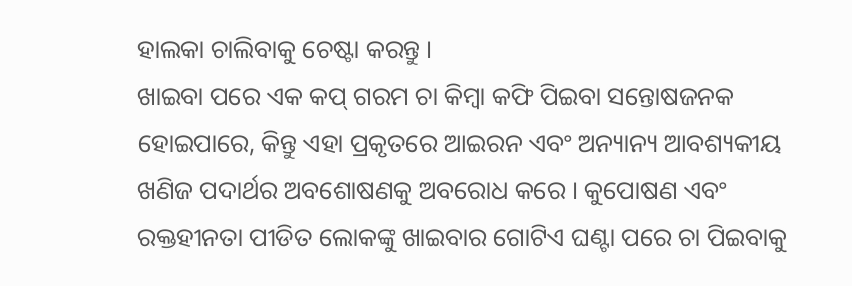ହାଲକା ଚାଲିବାକୁ ଚେଷ୍ଟା କରନ୍ତୁ ।
ଖାଇବା ପରେ ଏକ କପ୍ ଗରମ ଚା କିମ୍ବା କଫି ପିଇବା ସନ୍ତୋଷଜନକ ହୋଇପାରେ, କିନ୍ତୁ ଏହା ପ୍ରକୃତରେ ଆଇରନ ଏବଂ ଅନ୍ୟାନ୍ୟ ଆବଶ୍ୟକୀୟ ଖଣିଜ ପଦାର୍ଥର ଅବଶୋଷଣକୁ ଅବରୋଧ କରେ । କୁପୋଷଣ ଏବଂ ରକ୍ତହୀନତା ପୀଡିତ ଲୋକଙ୍କୁ ଖାଇବାର ଗୋଟିଏ ଘଣ୍ଟା ପରେ ଚା ପିଇବାକୁ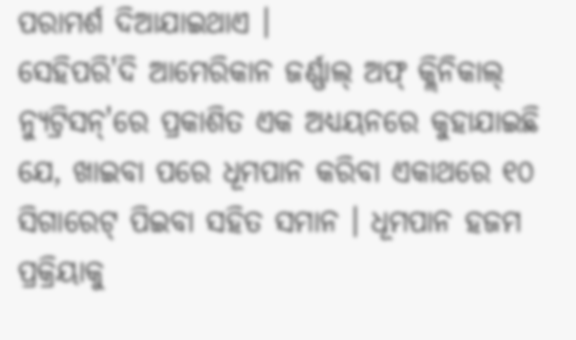ପରାମର୍ଶ ଦିଆଯାଇଥାଏ ।
ସେହିପରି'ଦି ଆମେରିକାନ ଜର୍ଣ୍ଣାଲ୍ ଅଫ୍ କ୍ଲିନିକାଲ୍ ନ୍ୟୁଟ୍ରିସନ୍'ରେ ପ୍ରକାଶିତ ଏକ ଅଧ୍ୟୟନରେ କୁହାଯାଇଛି ଯେ, ଖାଇବା ପରେ ଧୂମପାନ କରିବା ଏକାଥରେ ୧୦ ସିଗାରେଟ୍ ପିଇବା ସହିତ ସମାନ । ଧୂମପାନ ହଜମ ପ୍ରକ୍ରିୟାକୁ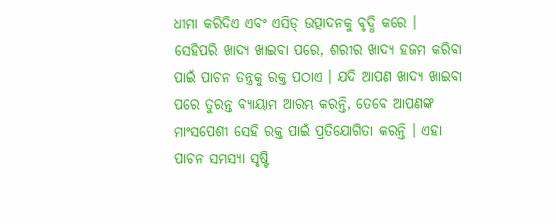ଧୀମା କରିଦିଏ ଏବଂ ଏସିଡ୍ ଉତ୍ପାଦନକୁ ବୃଦ୍ଧି କରେ ।
ସେହିପରି ଖାଦ୍ୟ ଖାଇବା ପରେ, ଶରୀର ଖାଦ୍ୟ ହଜମ କରିବା ପାଇଁ ପାଚନ ତନ୍ତ୍ରକୁ ରକ୍ତ ପଠାଏ । ଯଦି ଆପଣ ଖାଦ୍ୟ ଖାଇବା ପରେ ତୁରନ୍ତ ବ୍ୟାୟାମ ଆରମ୍ଭ କରନ୍ତି, ତେବେ ଆପଣଙ୍କ ମାଂସପେଶୀ ସେହି ରକ୍ତ ପାଇଁ ପ୍ରତିଯୋଗିତା କରନ୍ତି । ଏହା ପାଚନ ସମସ୍ୟା ସୃଷ୍ଟି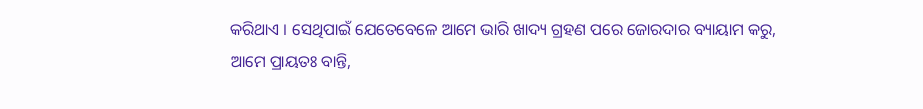କରିଥାଏ । ସେଥିପାଇଁ ଯେତେବେଳେ ଆମେ ଭାରି ଖାଦ୍ୟ ଗ୍ରହଣ ପରେ ଜୋରଦାର ବ୍ୟାୟାମ କରୁ, ଆମେ ପ୍ରାୟତଃ ବାନ୍ତି,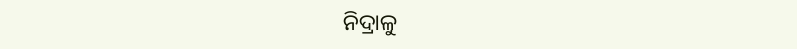ନିଦ୍ରାଳୁ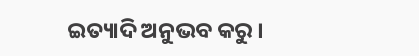ଇତ୍ୟାଦି ଅନୁଭବ କରୁ ।